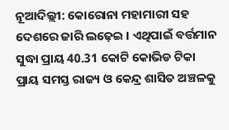ନୂଆଦିଲ୍ଲୀ: କୋରୋନା ମହାମାରୀ ସହ ଦେଶରେ ଜାରି ଲଢ଼େଇ । ଏଥିପାଇଁ ବର୍ତ୍ତମାନ ସୁଦ୍ଧା ପ୍ରାୟ 40.31 କୋଟି କୋଭିଡ ଟିକା ପ୍ରାୟ ସମସ୍ତ ରାଜ୍ୟ ଓ କେନ୍ଦ୍ର ଶାସିତ ଅଞ୍ଚଳକୁ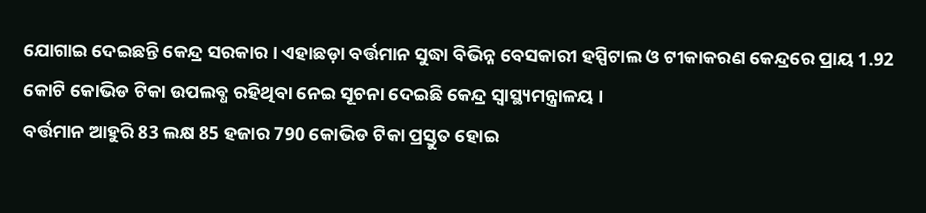ଯୋଗାଇ ଦେଇଛନ୍ତି କେନ୍ଦ୍ର ସରକାର । ଏହାଛଡ଼ା ବର୍ତ୍ତମାନ ସୁଦ୍ଧା ବିଭିନ୍ନ ବେସକାରୀ ହସ୍ପିଟାଲ ଓ ଟୀକାକରଣ କେନ୍ଦ୍ରରେ ପ୍ରାୟ 1.92 କୋଟି କୋଭିଡ ଟିକା ଉପଲବ୍ଧ ରହିଥିବା ନେଇ ସୂଚନା ଦେଇଛି କେନ୍ଦ୍ର ସ୍ବାସ୍ଥ୍ୟମନ୍ତ୍ରାଳୟ ।
ବର୍ତ୍ତମାନ ଆହୁରି 83 ଲକ୍ଷ 85 ହଜାର 790 କୋଭିଡ ଟିକା ପ୍ରସ୍ତୁତ ହୋଇ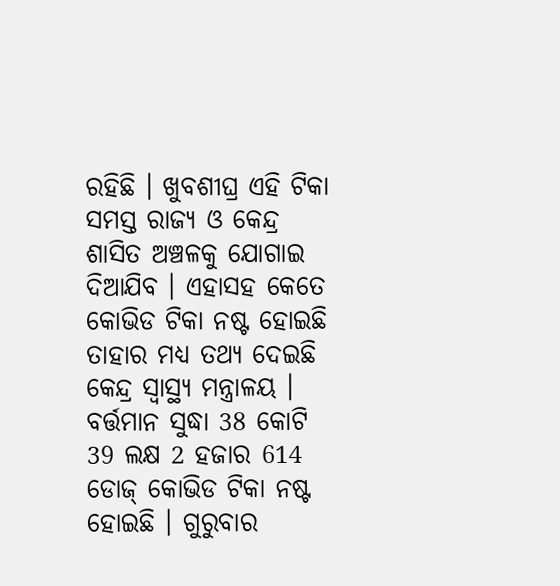ରହିଛି । ଖୁବଶୀଘ୍ର ଏହି ଟିକା ସମସ୍ତ ରାଜ୍ୟ ଓ କେନ୍ଦ୍ର ଶାସିତ ଅଞ୍ଚଳକୁ ଯୋଗାଇ ଦିଆଯିବ । ଏହାସହ କେତେ କୋଭିଡ ଟିକା ନଷ୍ଟ ହୋଇଛି ତାହାର ମଧ୍ୟ ତଥ୍ୟ ଦେଇଛି କେନ୍ଦ୍ର ସ୍ବାସ୍ଥ୍ୟ ମନ୍ତ୍ରାଳୟ । ବର୍ତ୍ତମାନ ସୁଦ୍ଧା 38 କୋଟି 39 ଲକ୍ଷ 2 ହଜାର 614 ଡୋଜ୍ କୋଭିଡ ଟିକା ନଷ୍ଟ ହୋଇଛି । ଗୁରୁବାର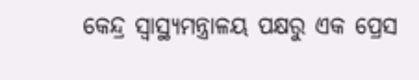କେନ୍ଦ୍ର ସ୍ବାସ୍ଥ୍ୟମନ୍ତ୍ରାଳୟ ପକ୍ଷରୁ ଏକ ପ୍ରେସ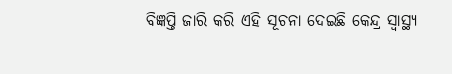ବିଜ୍ଞପ୍ତି ଜାରି କରି ଏହି ସୂଚନା ଦେଇଛି କେନ୍ଦ୍ର ସ୍ବାସ୍ଥ୍ୟ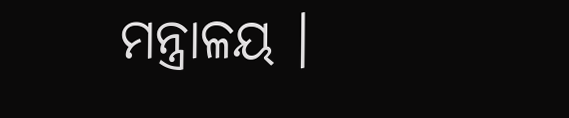ମନ୍ତ୍ରାଳୟ ।